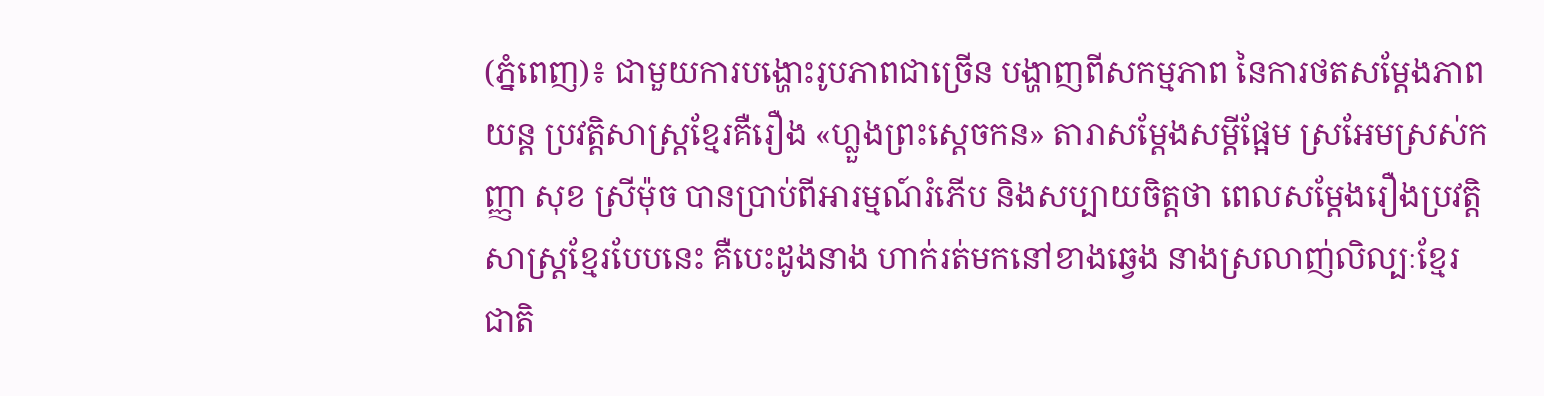(ភ្នំពេញ)៖ ជាមួយការបង្ហោះរូបភាពជាច្រើន បង្ហាញពីសកម្មភាព នៃការថតសម្តែងភាពយន្ត ប្រវត្តិសាស្ត្រខ្មែរគឺរឿង «ហ្លួងព្រះស្តេចកន» តារាសម្តែងសម្តីផ្អែម ស្រអែមស្រស់កញ្ញា សុខ ស្រីម៉ុច បានប្រាប់ពីអារម្មណ៍រំភើប និងសប្បាយចិត្តថា ពេលសម្តែងរឿងប្រវត្តិសាស្ត្រខ្មែរបែបនេះ គឺបេះដូងនាង ហាក់រត់មកនៅខាងឆ្វេង នាងស្រលាញ់លិល្បៈខ្មែរជាតិ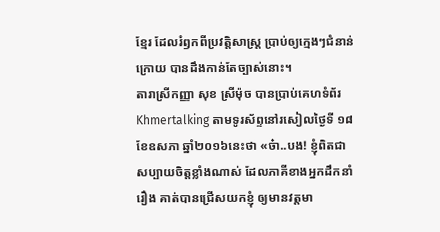ខ្មែរ ដែលរំឭកពីប្រវត្តិសាស្ត្រ ប្រាប់ឲ្យក្មេងៗជំនាន់ក្រោយ បានដឹងកាន់តែច្បាស់នោះ។
តារាស្រីកញ្ញា សុខ ស្រីម៉ុច បានប្រាប់គេហទំព័រ Khmertalking តាមទូរស័ព្ទនៅរសៀលថ្ងៃទី ១៨ ខែឧសភា ឆ្នាំ២០១៦នេះថា «ច៎ា..បង! ខ្ញុំពិតជាសប្បាយចិត្តខ្លាំងណាស់ ដែលភាគីខាងអ្នកដឹកនាំរឿង គាត់បានជ្រើសយកខ្ញុំ ឲ្យមានវត្តមា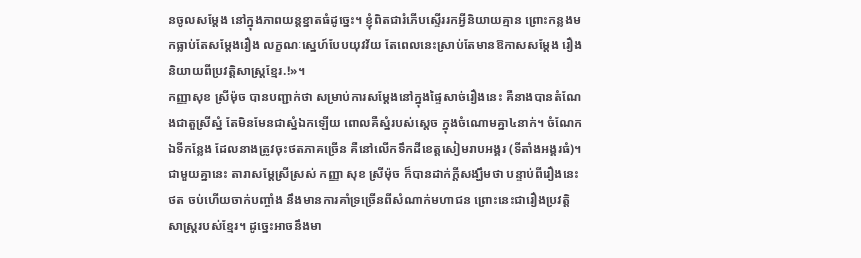នចូលសម្តែង នៅក្នុងភាពយន្តខ្នាតធំដូច្នេះ។ ខ្ញុំពិតជារំភើបស្ទើររកអ្វីនិយាយគ្មាន ព្រោះកន្លងមកធ្លាប់តែសម្តែងរឿង លក្ខណៈស្នេហ៍បែបយុវវ័យ តែពេលនេះស្រាប់តែមានឱកាសសម្តែង រឿងនិយាយពីប្រវត្តិសាស្ត្រខ្មែរ.!»។
កញ្ញាសុខ ស្រីម៉ុច បានបញ្ជាក់ថា សម្រាប់ការសម្តែងនៅក្នុងផ្ទៃសាច់រឿងនេះ គឺនាងបានតំណែងជាតួស្រីស្នំ តែមិនមែនជាស្នំឯកឡើយ ពោលគឺស្នំរបស់ស្តេច ក្នុងចំណោមគ្នា៤នាក់។ ចំណែកឯទីកន្លែង ដែលនាងត្រូវចុះថតភាគច្រើន គឺនៅលើកទឹកដីខេត្តសៀមរាបអង្គរ (ទីតាំងអង្គរធំ)។
ជាមួយគ្នានេះ តារាសម្តែស្រីស្រស់ កញ្ញា សុខ ស្រីម៉ុច ក៏បានដាក់ក្តីសង្ឃឹមថា បន្ទាប់ពីរឿងនេះថត ចប់ហើយចាក់បញ្ចាំង នឹងមានការគាំទ្រច្រើនពីសំណាក់មហាជន ព្រោះនេះជារឿងប្រវត្តិសាស្រ្តរបស់ខ្មែរ។ ដូច្នេះអាចនឹងមា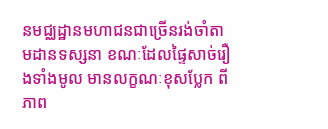នមជ្ឈដ្ឋានមហាជនជាច្រើនរង់ចាំតាមដានទស្សនា ខណៈដែលផ្ទៃសាច់រឿងទាំងមូល មានលក្ខណៈខុសប្លែក ពីភាព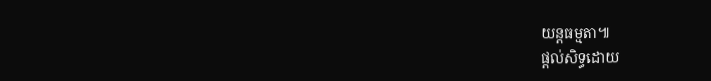យន្តធម្មតា៕
ផ្តល់សិទ្ធដោយ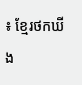៖ ខ្មែរថកឃីង